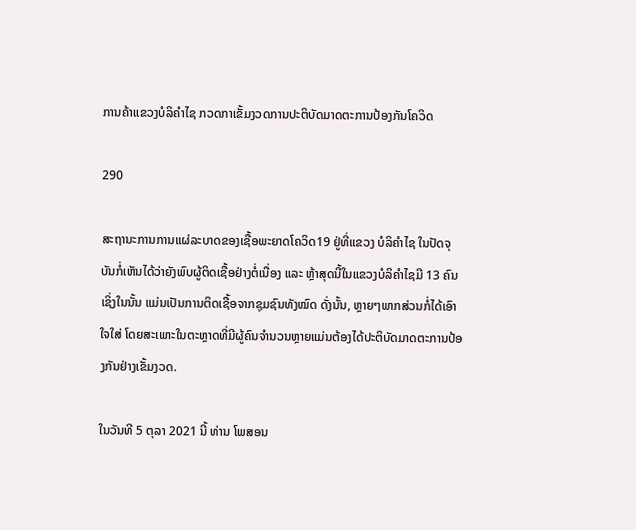ການຄ້າແຂວງບໍລິຄຳໄຊ ກວດກາເຂັ້ມງວດການປະຕິບັດມາດຕະການປ້ອງກັນໂຄວິດ

290

ສະຖານະການການແຜ່ລະບາດຂອງເຊື້ອພະຍາດໂຄວິດ19 ຢູ່ທີ່ແຂວງ ບໍລິຄຳໄຊ ໃນປັດຈຸບັນກໍ່ເຫັນໄດ້ວ່າຍັງພົບຜູ້ຕິດເຊື້ອຢ່າງຕໍ່ເນື່ອງ ແລະ ຫຼ້າສຸດນີ້ໃນແຂວງບໍລິຄຳໄຊມີ 13 ຄົນ ເຊິ່ງໃນນັ້ນ ແມ່ນເປັນການຕິດເຊື້ອຈາກຊຸມຊົນທັງໝົດ ດັ່ງນັ້ນ, ຫຼາຍໆພາກສ່ວນກໍ່ໄດ້ເອົາໃຈໃສ່ ໂດຍສະເພາະໃນຕະຫຼາດທີ່ມີຜູ້ຄົນຈຳນວນຫຼາຍແມ່ນຕ້ອງໄດ້ປະຕິບັດມາດຕະການປ້ອງກັນຢ່າງເຂັ້ມງວດ.

ໃນວັນທີ 5 ຕຸລາ 2021 ນີ້ ທ່ານ ໂພສອນ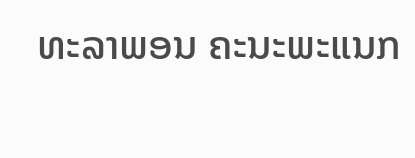ທະລາພອນ ຄະນະພະແນກ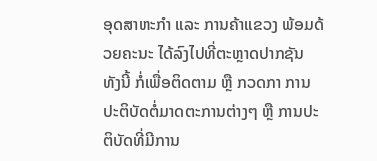ອຸດສາຫະກໍາ ແລະ ການຄ້າແຂວງ ພ້ອມດ້ວຍຄະນະ ໄດ້ລົງໄປທີ່ຕະຫຼາດປາກຊັນ ທັງນີ້ ກໍ່ເພື່ອຕິດຕາມ ຫຼື ກວດກາ ການປະຕິບັດຕໍ່ມາດຕະການຕ່າງໆ ຫຼື ການປະຕິບັດທີ່ມີການ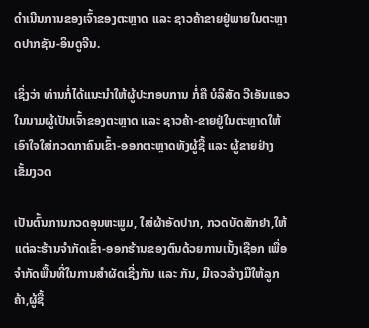ດຳເນີນການຂອງເຈົ້າຂອງຕະຫຼາດ ແລະ ຊາວຄ້າຂາຍຢູ່ພາຍໃນຕະຫຼາດປາກຊັນ-ອິນດູຈີນ.

ເຊິ່ງວ່າ ທ່ານກໍ່ໄດ້ແນະນຳໃຫ້ຜູ້ປະກອບການ ກໍ່ຄື ບໍລິສັດ ວີເອັນແອວ ໃນນາມຜູ້ເປັນເຈົ້າຂອງຕະຫຼາດ ແລະ ຊາວຄ້າ-ຂາຍຢູ່ໃນຕະຫຼາດໃຫ້ເອົາໃຈໃສ່ກວດກາຄົນເຂົ້າ-ອອກຕະຫຼາດທັງຜູ້ຊື້ ແລະ ຜູ້ຂາຍຢ່າງເຂັ້ມງວດ

ເປັນຕົ້ນການກວດອຸນຫະພູມ, ໃສ່ຜ້າອັດປາກ, ກວດບັດສັກຢາ,ໃຫ້ແຕ່ລະຮ້ານຈຳກັດເຂົ້າ-ອອກຮ້ານຂອງຕົນດ້ວຍການເນັ້ງເຊືອກ ເພື່ອຈຳກັດພື້ນທີ່ໃນການສຳຜັດເຊີ່ງກັນ ແລະ ກັນ, ມີເຈວລ້າງມືໃຫ້ລູກຄ້າ,ຜູ້ຊື້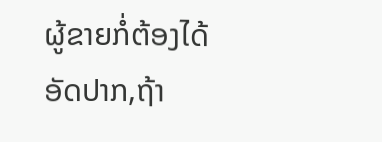ຜູ້ຂາຍກໍ່ຕ້ອງໄດ້ອັດປາກ,ຖ້າ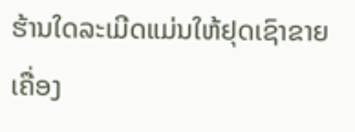ຮ້ານໃດລະເມີດແມ່ນໃຫ້ຢຸດເຊົາຂາຍເຄື່ອງ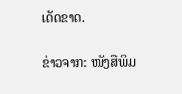ເດັດຂາດ.

ຂ່າວຈາກ: ໜັງສືພິມ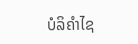ບໍລິຄຳໄຊ